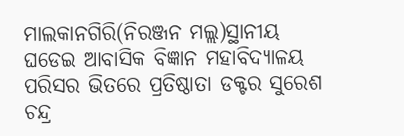ମାଲକାନଗିରି(ନିରଞ୍ଜନ ମଲ୍ଲ)ସ୍ଥାନୀୟ ଘଡେଇ ଆବାସିକ ବିଜ୍ଞାନ ମହାବିଦ୍ୟାଳୟ ପରିସର ଭିତରେ ପ୍ରତିଷ୍ଠାତା ଡକ୍ଟର ସୁରେଶ ଚନ୍ଦ୍ର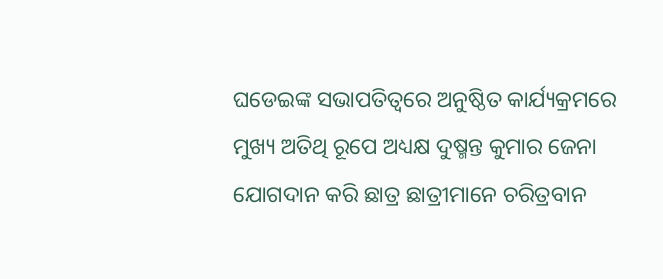ଘଡେଇଙ୍କ ସଭାପତିତ୍ୱରେ ଅନୁଷ୍ଠିତ କାର୍ଯ୍ୟକ୍ରମରେ ମୁଖ୍ୟ ଅତିଥି ରୂପେ ଅଧ୍ୟକ୍ଷ ଦୁଷ୍ମନ୍ତ କୁମାର ଜେନା ଯୋଗଦାନ କରି ଛାତ୍ର ଛାତ୍ରୀମାନେ ଚରିତ୍ରବାନ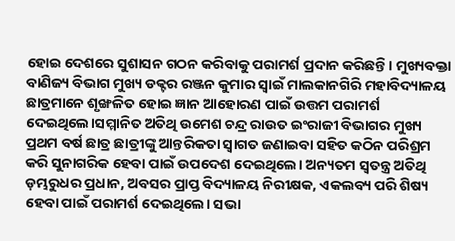ହୋଇ ଦେଶରେ ସୁଶାସନ ଗଠନ କରିବାକୁ ପରାମର୍ଶ ପ୍ରଦାନ କରିଛନ୍ତି। ମୁଖ୍ୟବକ୍ତା ବାଣିଜ୍ୟ ବିଭାଗ ମୁଖ୍ୟ ଡକ୍ଟର ରଞ୍ଜନ କୁମାର ସ୍ବାଇଁ ମାଲକାନଗିରି ମହାବିଦ୍ୟାଳୟ ଛାତ୍ରମାନେ ଶୃଙ୍ଖଳିତ ହୋଇ ଜ୍ଞାନ ଆହୋରଣ ପାଇଁ ଉତ୍ତମ ପରାମର୍ଶ ଦେଇଥିଲେ।ସମ୍ମାନିତ ଅତିଥି ଉମେଶ ଚନ୍ଦ୍ର ରାଉତ ଇଂରାଜୀ ବିଭାଗର ମୁଖ୍ୟ ପ୍ରଥମ ବର୍ଷ ଛାତ୍ର ଛାତ୍ରୀଙ୍କୁ ଆନ୍ତରିକତା ସ୍ୱାଗତ ଜଣାଇବା ସହିତ କଠିନ ପରିଶ୍ରମ କରି ସୁନାଗରିକ ହେବା ପାଇଁ ଉପଦେଶ ଦେଇଥିଲେ। ଅନ୍ୟତମ ସ୍ୱତନ୍ତ୍ର ଅତିଥି ଡ଼ମ୍ଭରୁଧର ପ୍ରଧାନ, ଅବସର ପ୍ରାପ୍ତ ବିଦ୍ୟାଳୟ ନିରୀକ୍ଷକ, ଏକଲବ୍ୟ ପରି ଶିଷ୍ୟ ହେବା ପାଇଁ ପରାମର୍ଶ ଦେଇଥିଲେ। ସଭା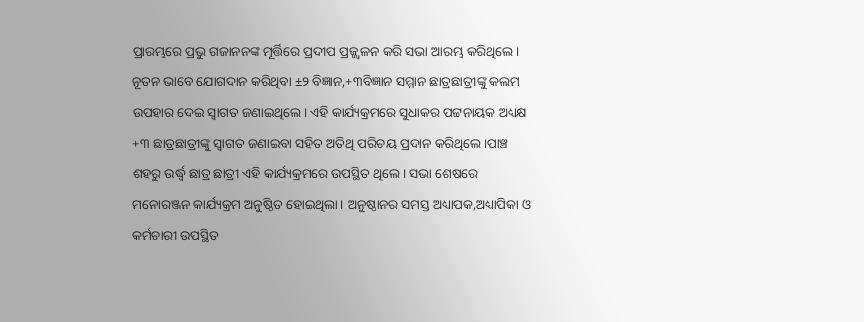ପ୍ରାରମ୍ଭରେ ପ୍ରଭୁ ଗଜାନନଙ୍କ ମୂର୍ତ୍ତିରେ ପ୍ରଦୀପ ପ୍ରଜ୍ଜ୍ୱଳନ କରି ସଭା ଆରମ୍ଭ କରିଥିଲେ। ନୂତନ ଭାବେ ଯୋଗଦାନ କରିଥିବା ±୨ ବିଜ୍ଞାନ,+୩ବିଜ୍ଞାନ ସମ୍ମାନ ଛାତ୍ରଛାତ୍ରୀଙ୍କୁ କଲମ ଉପହାର ଦେଇ ସ୍ୱାଗତ ଜଣାଇଥିଲେ। ଏହି କାର୍ଯ୍ୟକ୍ରମରେ ସୁଧାକର ପଟ୍ଟନାୟକ ଅଧ୍ୟକ୍ଷ +୩ ଛାତ୍ରଛାତ୍ରୀଙ୍କୁ ସ୍ବାଗତ ଜଣାଇବା ସହିତ ଅତିଥି ପରିଚୟ ପ୍ରଦାନ କରିଥିଲେ।ପାଞ୍ଚ ଶହରୁ ଉର୍ଦ୍ଧ୍ୱ ଛାତ୍ର ଛାତ୍ରୀ ଏହି କାର୍ଯ୍ୟକ୍ରମରେ ଉପସ୍ଥିତ ଥିଲେ। ସଭା ଶେଷରେ ମନୋରଞ୍ଜନ କାର୍ଯ୍ୟକ୍ରମ ଅନୁଷ୍ଠିତ ହୋଇଥିଲା। ଅନୁଷ୍ଠାନର ସମସ୍ତ ଅଧ୍ୟାପକ,ଅଧ୍ୟାପିକା ଓ କର୍ମଚାରୀ ଉପସ୍ଥିତ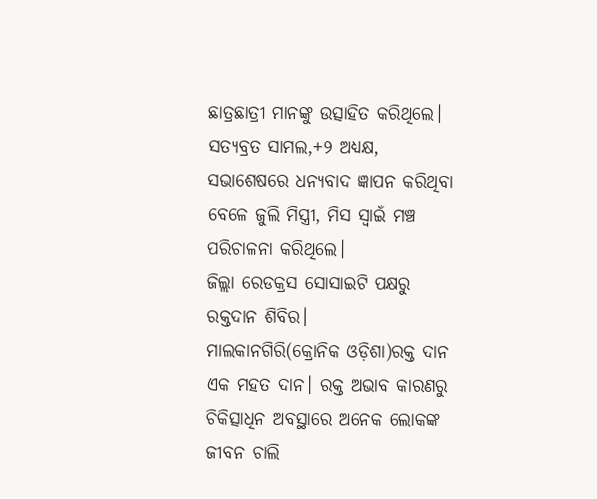ଛାତ୍ରଛାତ୍ରୀ ମାନଙ୍କୁ ଉତ୍ସାହିତ କରିଥିଲେ। ସତ୍ୟବ୍ରତ ସାମଲ,+୨ ଅଧ୍ୟକ୍ଷ, ସଭାଶେଷରେ ଧନ୍ୟବାଦ ଜ୍ଞାପନ କରିଥିବା ବେଳେ ଜୁଲି ମିସ୍ତ୍ରୀ, ମିସ ସ୍ବାଇଁ ମଞ୍ଚ ପରିଚାଳନା କରିଥିଲେ।
ଜିଲ୍ଲା ରେଡକ୍ରସ ସୋସାଇଟି ପକ୍ଷରୁ ରକ୍ତଦାନ ଶିବିର।
ମାଲକାନଗିରି(କ୍ରୋନିକ ଓଡ଼ିଶା)ରକ୍ତ ଦାନ ଏକ ମହତ ଦାନ। ରକ୍ତ ଅଭାବ କାରଣରୁ ଚିକିତ୍ସାଧିନ ଅବସ୍ଥାରେ ଅନେକ ଲୋକଙ୍କ ଜୀବନ ଚାଲି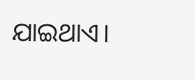ଯାଇଥାଏ।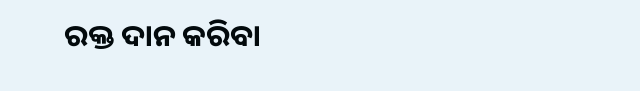ରକ୍ତ ଦାନ କରିବା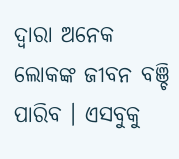ଦ୍ୱାରା ଅନେକ ଲୋକଙ୍କ ଜୀବନ ବଞ୍ଚି ପାରିବ । ଏସବୁକୁ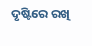ଦୃଷ୍ଟିରେ ରଖି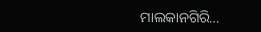ମାଲକାନଗିରି…